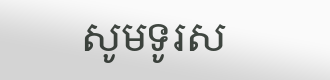សូមទូរស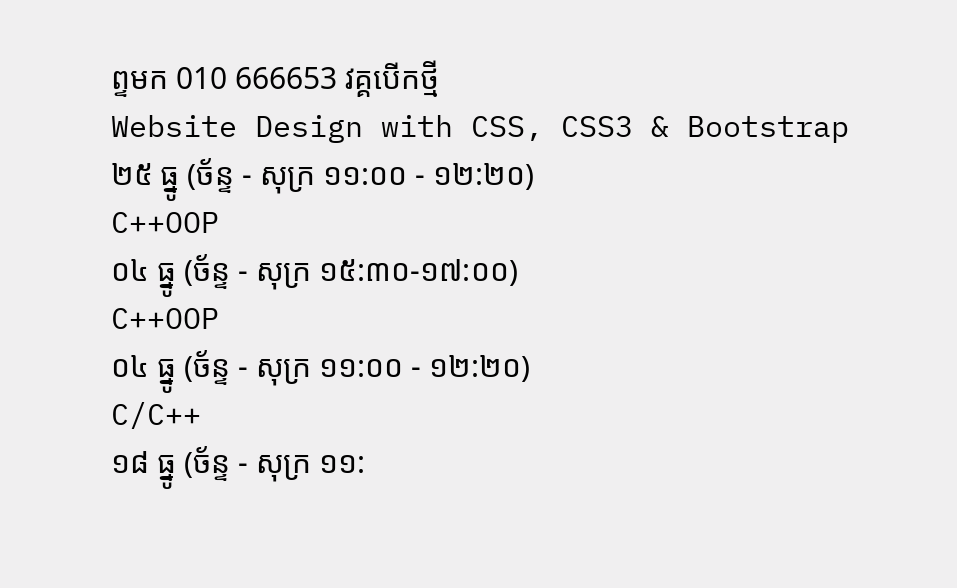ព្ទមក 010 666653 វគ្គបើកថ្មី
Website Design with CSS, CSS3 & Bootstrap
២៥ ធ្នូ (ច័ន្ទ - សុក្រ ១១:០០ - ១២:២០)
C++OOP
០៤ ធ្នូ (ច័ន្ទ - សុក្រ ១៥:៣០-១៧:០០)
C++OOP
០៤ ធ្នូ (ច័ន្ទ - សុក្រ ១១:០០ - ១២:២០)
C/C++
១៨ ធ្នូ (ច័ន្ទ - សុក្រ ១១: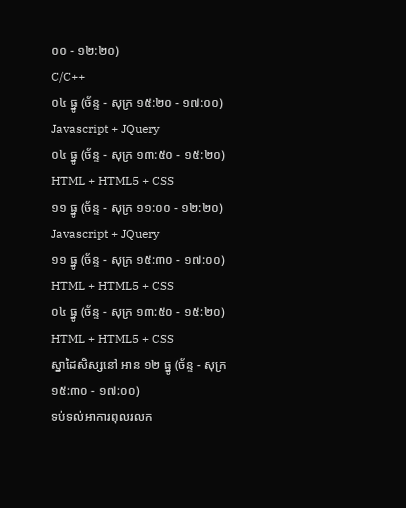០០ - ១២:២០)
C/C++
០៤ ធ្នូ (ច័ន្ទ - សុក្រ ១៥:២០ - ១៧:០០)
Javascript + JQuery
០៤ ធ្នូ (ច័ន្ទ - សុក្រ ១៣:៥០ - ១៥:២០)
HTML + HTML5 + CSS
១១ ធ្នូ (ច័ន្ទ - សុក្រ ១១:០០ - ១២:២០)
Javascript + JQuery
១១ ធ្នូ (ច័ន្ទ - សុក្រ ១៥:៣០ - ១៧:០០)
HTML + HTML5 + CSS
០៤ ធ្នូ (ច័ន្ទ - សុក្រ ១៣:៥០ - ១៥:២០)
HTML + HTML5 + CSS
ស្នាដៃសិស្សនៅ អាន ១២ ធ្នូ (ច័ន្ទ - សុក្រ ១៥:៣០ - ១៧:០០)
ទប់ទល់អាការពុលរលក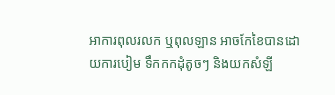អាការពុលរលក ឬពុលឡាន អាចកែខៃបានដោយការបៀម ទឹកកកដុំតូចៗ និងយកសំឡី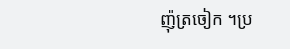ញ៉ុត្រចៀក ។ប្រ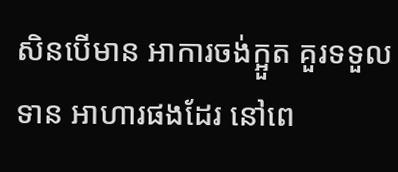សិនបើមាន អាការចង់ក្អួត គួរទទួលទាន អាហារផងដែរ នៅពេ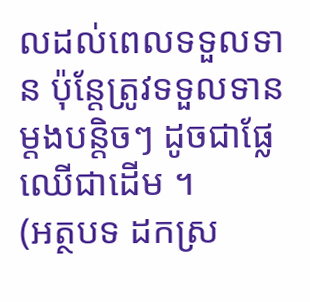លដល់ពេលទទួលទាន ប៉ុន្តែត្រូវទទួលទាន ម្តងបន្តិចៗ ដូចជាផ្លែឈើជាដើម ។
(អត្ថបទ ដកស្រ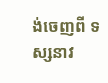ង់ចេញពី ទស្សនាវ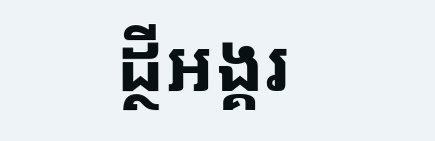ដ្ថីអង្គរ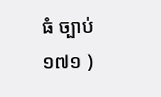ធំ ច្បាប់ ១៧១ )